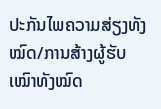ປະກັນໄພຄວາມສ່ຽງທັງໝົດ/ການສ້າງຜູ້ຮັບເໝົາທັງໝົດ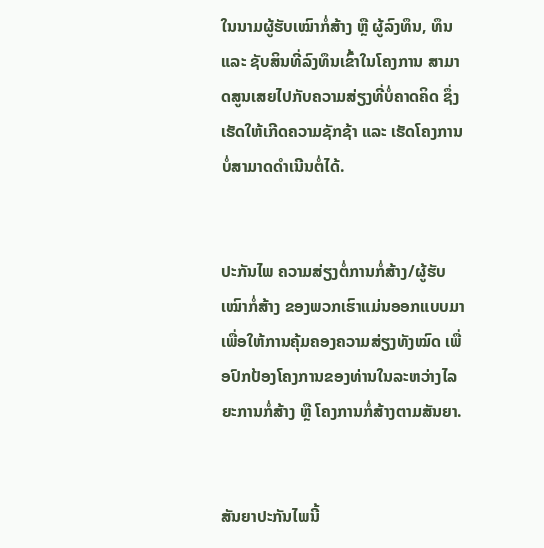ໃນນາມຜູ້ຮັບເໝົາກໍ່ສ້າງ ຫຼື ຜູ້ລົງທຶນ, ທຶນ ແລະ ຊັບສິນທີ່ລົງທຶນເຂົ້າໃນໂຄງການ ສາມາດສູນເສຍໄປກັບຄວາມສ່ຽງທີ່ບໍ່ຄາດຄິດ ຊຶ່ງເຮັດໃຫ້ເກີດຄວາມຊັກຊ້າ ແລະ ເຮັດໂຄງການບໍ່ສາມາດດຳເນີນຕໍ່ໄດ້.


ປະກັນໄພ ຄວາມສ່ຽງຕໍ່ການກໍ່ສ້າງ/ຜູ້ຮັບເໝົາກໍ່ສ້າງ ຂອງພວກເຮົາແມ່ນອອກແບບມາເພື່ອໃຫ້ການຄຸ້ມຄອງຄວາມສ່ຽງທັງໝົດ ເພື່ອປົກປ້ອງໂຄງການຂອງທ່ານໃນລະຫວ່າງໄລຍະການກໍ່ສ້າງ ຫຼື ໂຄງການກໍ່ສ້າງຕາມສັນຍາ.


ສັນຍາປະກັນໄພນີ້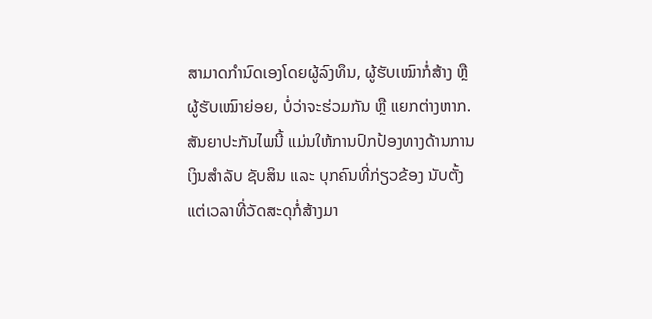ສາມາດກຳນົດເອງໂດຍຜູ້ລົງທຶນ, ຜູ້ຮັບເໝົາກໍ່ສ້າງ ຫຼື ຜູ້ຮັບເໝົາຍ່ອຍ, ບໍ່ວ່າຈະຮ່ວມກັນ ຫຼື ແຍກຕ່າງຫາກ. ສັນຍາປະກັນໄພນີ້ ແມ່ນໃຫ້ການປົກປ້ອງທາງດ້ານການເງິນສໍາລັບ ຊັບສິນ ແລະ ບຸກຄົນທີ່ກ່ຽວຂ້ອງ ນັບຕັ້ງແຕ່ເວລາທີ່ວັດສະດຸກໍ່ສ້າງມາ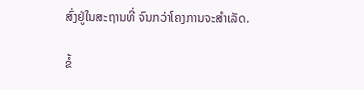ສົ່ງຢູ່ໃນສະຖານທີ່ ຈົນກວ່າໂຄງການຈະສໍາເລັດ.

ຂໍ້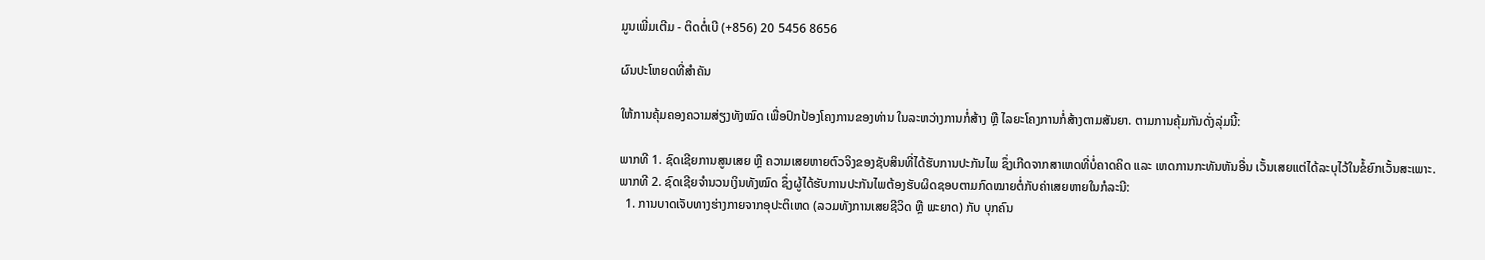ມູນເພີ່ມເຕີມ - ຕິດຕໍ່ເບີ (+856) 20 5456 8656

ຜົນປະໂຫຍດທີ່ສໍາຄັນ

ໃຫ້ການຄຸ້ມຄອງຄວາມສ່ຽງທັງໝົດ ເພື່ອປົກປ້ອງໂຄງການຂອງທ່ານ ໃນລະຫວ່າງການກໍ່ສ້າງ ຫຼື ໄລຍະໂຄງການກໍ່ສ້າງຕາມສັນຍາ. ຕາມການຄຸ້ມກັນດັ່ງລຸ່ມນີ້:

ພາກທີ 1. ຊົດເຊີຍການສູນເສຍ ຫຼື ຄວາມເສຍຫາຍຕົວຈິງຂອງຊັບສິນທີ່ໄດ້ຮັບການປະກັນໄພ ຊຶ່ງເກີດຈາກສາເຫດທີ່ບໍ່ຄາດຄິດ ແລະ ເຫດການກະທັນຫັນອື່ນ ເວັ້ນເສຍແຕ່ໄດ້ລະບຸໄວ້ໃນຂໍ້ຍົກເວັ້ນສະເພາະ.
ພາກທີ 2. ຊົດເຊີຍຈຳນວນເງິນທັງໝົດ ຊຶ່ງຜູ້ໄດ້ຮັບການປະກັນໄພຕ້ອງຮັບຜິດຊອບຕາມກົດໝາຍຕໍ່ກັບຄ່າເສຍຫາຍໃນກໍລະນີ:
  1. ການບາດເຈັບທາງຮ່າງກາຍຈາກອຸປະຕິເຫດ (ລວມທັງການເສຍຊີວິດ ຫຼື ພະຍາດ) ກັບ ບຸກຄົນ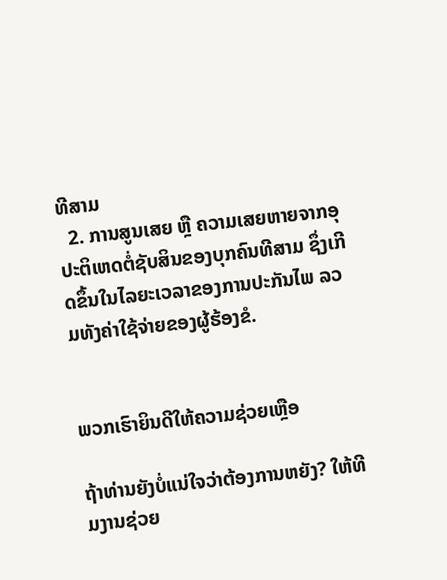ທີສາມ
  2. ການສູນເສຍ ຫຼື ຄວາມເສຍຫາຍຈາກອຸປະຕິເຫດຕໍ່ຊັບສິນຂອງບຸກຄົນທີສາມ ຊຶ່ງເກີດຂຶ້ນໃນໄລຍະເວລາຂອງການປະກັນໄພ ລວມທັງຄ່າໃຊ້ຈ່າຍຂອງຜູ້ຮ້ອງຂໍ.


ພວກເຮົາຍິນດີໃຫ້ຄວາມຊ່ວຍເຫຼືອ

ຖ້າທ່ານຍັງບໍ່ແນ່ໃຈວ່າຕ້ອງການຫຍັງ? ໃຫ້ທີມງານຊ່ວຍ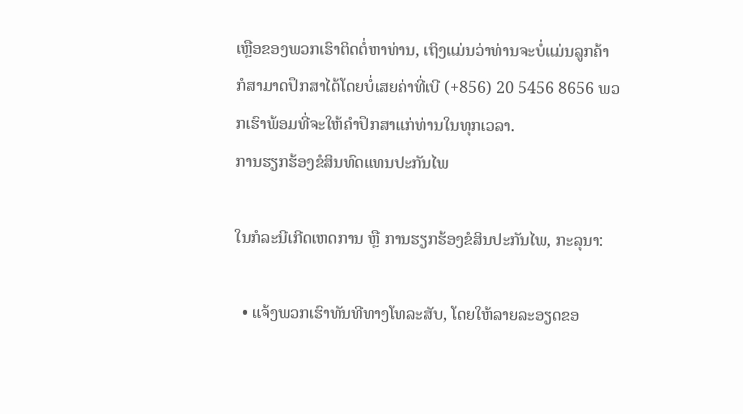ເຫຼືອຂອງພວກເຮົາຕິດຕໍ່ຫາທ່ານ, ເຖິງແມ່ນວ່າທ່ານຈະບໍ່ແມ່ນລູກຄ້າ ກໍສາມາດປຶກສາໄດ້ໂດຍບໍ່ເສຍຄ່າທີ່ເບີ (+856) 20 5456 8656 ພວກເຮົາພ້ອມທີ່ຈະໃຫ້ຄຳປຶກສາແກ່ທ່ານໃນທຸກເວລາ.
ການຮຽກຮ້ອງຂໍສິນທົດແທນປະກັນໄພ

ໃນກໍລະນີເກີດເຫດການ ຫຼື ການຮຽກຮ້ອງຂໍສິນປະກັນໄພ, ກະລຸນາ:

  • ແຈ້ງພວກເຮົາທັນທີທາງໂທລະສັບ, ໂດຍໃຫ້ລາຍລະອຽດຂອ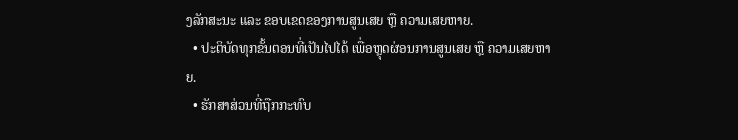ງລັກສະນະ ແລະ ຂອບເຂດຂອງການສູນເສຍ ຫຼື ຄວາມເສຍຫາຍ.
  • ປະຕິບັດທຸກຂັ້ນຕອນທີ່ເປັນໄປໄດ້ ເພື່ອຫຼຸດຜ່ອນການສູນເສຍ ຫຼື ຄວາມເສຍຫາຍ.
  • ຮັກສາສ່ວນທີ່ຖືກກະທົບ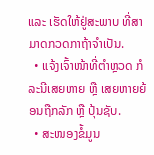ແລະ ເຮັດໃຫ້ຢູ່ສະພາບ ທີ່ສາມາດກວດກາຖ້າຈໍາເປັນ.
  • ແຈ້ງເຈົ້າໜ້າທີ່ຕຳຫຼວດ ກໍລະນີເສຍຫາຍ ຫຼື ເສຍຫາຍຍ້ອນຖືກລັກ ຫຼື ປຸ້ນຊັບ.
  • ສະໜອງຂໍ້ມູນ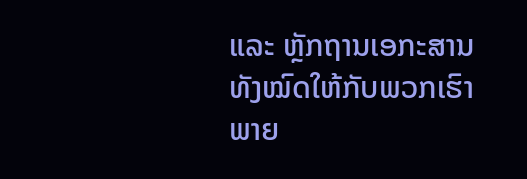ແລະ ຫຼັກຖານເອກະສານທັງໝົດໃຫ້ກັບພວກເຮົາພາຍ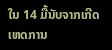ໃນ 14 ມື້ນັບຈາກເກີດເຫດການ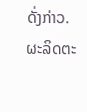ດັ່ງກ່າວ.
ຜະລິດຕະ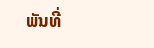ພັນທີ່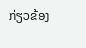ກ່ຽວຂ້ອງ